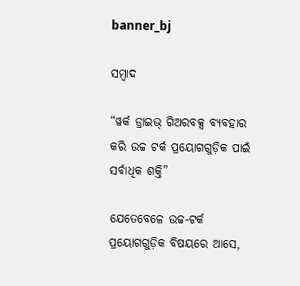banner_bj

ସମ୍ବାଦ

“ୱର୍କ ଡ୍ରାଇଭ୍ ଗିଅରବକ୍ସ ବ୍ୟବହାର କରି ଉଚ୍ଚ ଟର୍କ ପ୍ରୟୋଗଗୁଡ଼ିକ ପାଇଁ ସର୍ବାଧିକ ଶକ୍ତି”

ଯେତେବେଳେ ଉଚ୍ଚ-ଟର୍କ ପ୍ରୟୋଗଗୁଡ଼ିକ ବିଷୟରେ ଆସେ,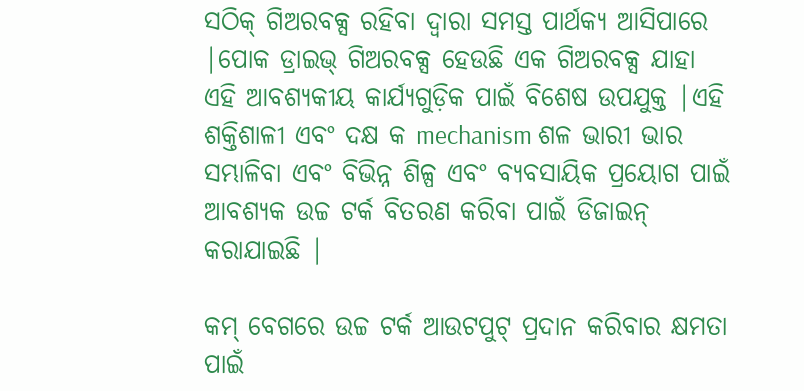ସଠିକ୍ ଗିଅରବକ୍ସ ରହିବା ଦ୍ୱାରା ସମସ୍ତ ପାର୍ଥକ୍ୟ ଆସିପାରେ |ପୋକ ଡ୍ରାଇଭ୍ ଗିଅରବକ୍ସ ହେଉଛି ଏକ ଗିଅରବକ୍ସ ଯାହା ଏହି ଆବଶ୍ୟକୀୟ କାର୍ଯ୍ୟଗୁଡ଼ିକ ପାଇଁ ବିଶେଷ ଉପଯୁକ୍ତ |ଏହି ଶକ୍ତିଶାଳୀ ଏବଂ ଦକ୍ଷ କ mechanism ଶଳ ଭାରୀ ଭାର ସମ୍ଭାଳିବା ଏବଂ ବିଭିନ୍ନ ଶିଳ୍ପ ଏବଂ ବ୍ୟବସାୟିକ ପ୍ରୟୋଗ ପାଇଁ ଆବଶ୍ୟକ ଉଚ୍ଚ ଟର୍କ ବିତରଣ କରିବା ପାଇଁ ଡିଜାଇନ୍ କରାଯାଇଛି |

କମ୍ ବେଗରେ ଉଚ୍ଚ ଟର୍କ ଆଉଟପୁଟ୍ ପ୍ରଦାନ କରିବାର କ୍ଷମତା ପାଇଁ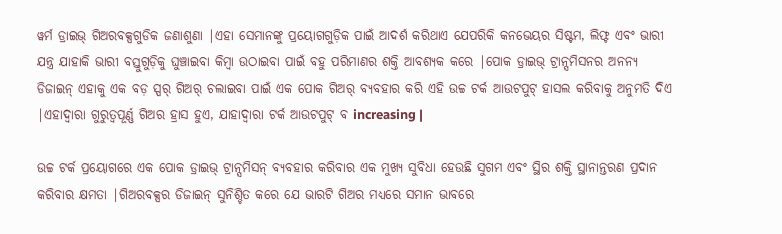ୱର୍ମ ଡ୍ରାଇଭ୍ ଗିଅରବକ୍ସଗୁଡିକ ଜଣାଶୁଣା |ଏହା ସେମାନଙ୍କୁ ପ୍ରୟୋଗଗୁଡ଼ିକ ପାଇଁ ଆଦର୍ଶ କରିଥାଏ ଯେପରିକି କନଭେୟର ସିଷ୍ଟମ, ଲିଫ୍ଟ ଏବଂ ଭାରୀ ଯନ୍ତ୍ର ଯାହାକି ଭାରୀ ବସ୍ତୁଗୁଡ଼ିକୁ ଘୁଞ୍ଚାଇବା କିମ୍ବା ଉଠାଇବା ପାଇଁ ବହୁ ପରିମାଣର ଶକ୍ତି ଆବଶ୍ୟକ କରେ |ପୋକ ଡ୍ରାଇଭ୍ ଟ୍ରାନ୍ସମିସନର ଅନନ୍ୟ ଡିଜାଇନ୍ ଏହାକୁ ଏକ ବଡ଼ ସ୍ପର୍ ଗିଅର୍ ଚଲାଇବା ପାଇଁ ଏକ ପୋକ ଗିଅର୍ ବ୍ୟବହାର କରି ଏହି ଉଚ୍ଚ ଟର୍କ ଆଉଟପୁଟ୍ ହାସଲ କରିବାକୁ ଅନୁମତି ଦିଏ |ଏହାଦ୍ୱାରା ଗୁରୁତ୍ୱପୂର୍ଣ୍ଣ ଗିଅର ହ୍ରାସ ହୁଏ, ଯାହାଦ୍ୱାରା ଟର୍କ ଆଉଟପୁଟ୍ ବ increasing |

ଉଚ୍ଚ ଟର୍କ ପ୍ରୟୋଗରେ ଏକ ପୋକ ଡ୍ରାଇଭ୍ ଟ୍ରାନ୍ସମିସନ୍ ବ୍ୟବହାର କରିବାର ଏକ ମୁଖ୍ୟ ସୁବିଧା ହେଉଛି ସୁଗମ ଏବଂ ସ୍ଥିର ଶକ୍ତି ସ୍ଥାନାନ୍ତରଣ ପ୍ରଦାନ କରିବାର କ୍ଷମତା |ଗିଅରବକ୍ସର ଡିଜାଇନ୍ ସୁନିଶ୍ଚିତ କରେ ଯେ ଭାରଟି ଗିଅର ମଧ୍ୟରେ ସମାନ ଭାବରେ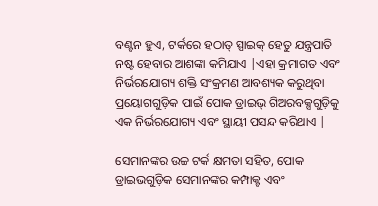ବଣ୍ଟନ ହୁଏ, ଟର୍କରେ ହଠାତ୍ ସ୍ପାଇକ୍ ହେତୁ ଯନ୍ତ୍ରପାତି ନଷ୍ଟ ହେବାର ଆଶଙ୍କା କମିଯାଏ |ଏହା କ୍ରମାଗତ ଏବଂ ନିର୍ଭରଯୋଗ୍ୟ ଶକ୍ତି ସଂକ୍ରମଣ ଆବଶ୍ୟକ କରୁଥିବା ପ୍ରୟୋଗଗୁଡ଼ିକ ପାଇଁ ପୋକ ଡ୍ରାଇଭ୍ ଗିଅରବକ୍ସଗୁଡ଼ିକୁ ଏକ ନିର୍ଭରଯୋଗ୍ୟ ଏବଂ ସ୍ଥାୟୀ ପସନ୍ଦ କରିଥାଏ |

ସେମାନଙ୍କର ଉଚ୍ଚ ଟର୍କ କ୍ଷମତା ସହିତ, ପୋକ ଡ୍ରାଇଭଗୁଡ଼ିକ ସେମାନଙ୍କର କମ୍ପାକ୍ଟ ଏବଂ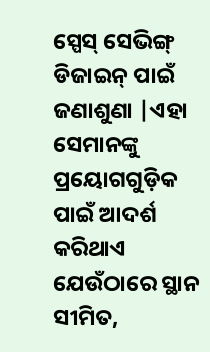ସ୍ପେସ୍ ସେଭିଙ୍ଗ୍ ଡିଜାଇନ୍ ପାଇଁ ଜଣାଶୁଣା |ଏହା ସେମାନଙ୍କୁ ପ୍ରୟୋଗଗୁଡ଼ିକ ପାଇଁ ଆଦର୍ଶ କରିଥାଏ ଯେଉଁଠାରେ ସ୍ଥାନ ସୀମିତ,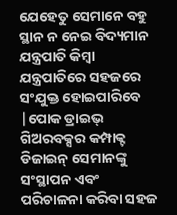ଯେହେତୁ ସେମାନେ ବହୁ ସ୍ଥାନ ନ ନେଇ ବିଦ୍ୟମାନ ଯନ୍ତ୍ରପାତି କିମ୍ବା ଯନ୍ତ୍ରପାତିରେ ସହଜରେ ସଂଯୁକ୍ତ ହୋଇପାରିବେ |ପୋକ ଡ୍ରାଇଭ୍ ଗିଅରବକ୍ସର କମ୍ପାକ୍ଟ ଡିଜାଇନ୍ ସେମାନଙ୍କୁ ସଂସ୍ଥାପନ ଏବଂ ପରିଚାଳନା କରିବା ସହଜ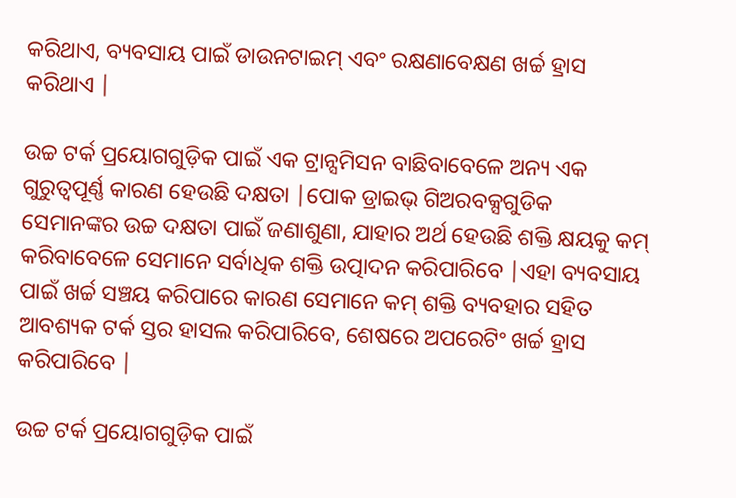କରିଥାଏ, ବ୍ୟବସାୟ ପାଇଁ ଡାଉନଟାଇମ୍ ଏବଂ ରକ୍ଷଣାବେକ୍ଷଣ ଖର୍ଚ୍ଚ ହ୍ରାସ କରିଥାଏ |

ଉଚ୍ଚ ଟର୍କ ପ୍ରୟୋଗଗୁଡ଼ିକ ପାଇଁ ଏକ ଟ୍ରାନ୍ସମିସନ ବାଛିବାବେଳେ ଅନ୍ୟ ଏକ ଗୁରୁତ୍ୱପୂର୍ଣ୍ଣ କାରଣ ହେଉଛି ଦକ୍ଷତା |ପୋକ ଡ୍ରାଇଭ୍ ଗିଅରବକ୍ସଗୁଡିକ ସେମାନଙ୍କର ଉଚ୍ଚ ଦକ୍ଷତା ପାଇଁ ଜଣାଶୁଣା, ଯାହାର ଅର୍ଥ ହେଉଛି ଶକ୍ତି କ୍ଷୟକୁ କମ୍ କରିବାବେଳେ ସେମାନେ ସର୍ବାଧିକ ଶକ୍ତି ଉତ୍ପାଦନ କରିପାରିବେ |ଏହା ବ୍ୟବସାୟ ପାଇଁ ଖର୍ଚ୍ଚ ସଞ୍ଚୟ କରିପାରେ କାରଣ ସେମାନେ କମ୍ ଶକ୍ତି ବ୍ୟବହାର ସହିତ ଆବଶ୍ୟକ ଟର୍କ ସ୍ତର ହାସଲ କରିପାରିବେ, ଶେଷରେ ଅପରେଟିଂ ଖର୍ଚ୍ଚ ହ୍ରାସ କରିପାରିବେ |

ଉଚ୍ଚ ଟର୍କ ପ୍ରୟୋଗଗୁଡ଼ିକ ପାଇଁ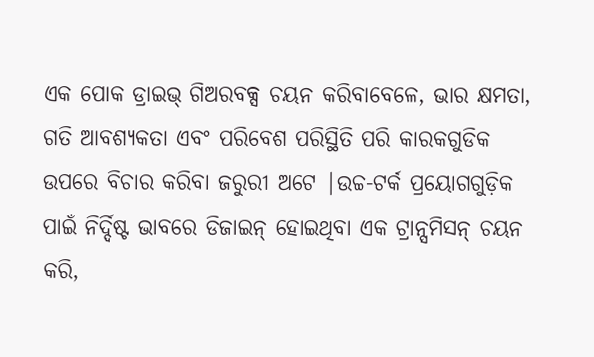ଏକ ପୋକ ଡ୍ରାଇଭ୍ ଗିଅରବକ୍ସ ଚୟନ କରିବାବେଳେ, ଭାର କ୍ଷମତା, ଗତି ଆବଶ୍ୟକତା ଏବଂ ପରିବେଶ ପରିସ୍ଥିତି ପରି କାରକଗୁଡିକ ଉପରେ ବିଚାର କରିବା ଜରୁରୀ ଅଟେ |ଉଚ୍ଚ-ଟର୍କ ପ୍ରୟୋଗଗୁଡ଼ିକ ପାଇଁ ନିର୍ଦ୍ଦିଷ୍ଟ ଭାବରେ ଡିଜାଇନ୍ ହୋଇଥିବା ଏକ ଟ୍ରାନ୍ସମିସନ୍ ଚୟନ କରି,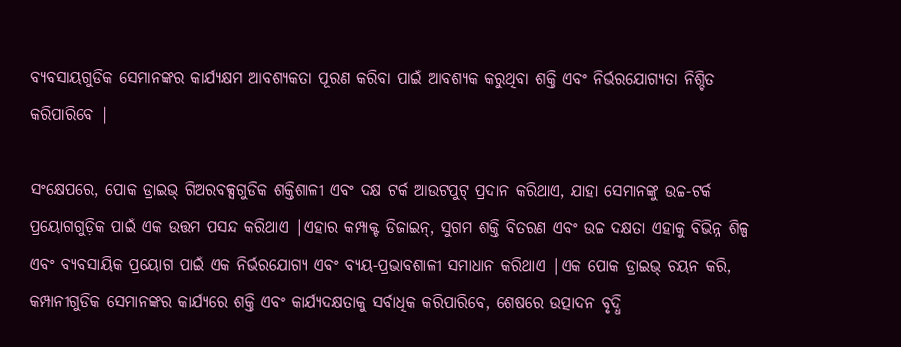ବ୍ୟବସାୟଗୁଡିକ ସେମାନଙ୍କର କାର୍ଯ୍ୟକ୍ଷମ ଆବଶ୍ୟକତା ପୂରଣ କରିବା ପାଇଁ ଆବଶ୍ୟକ କରୁଥିବା ଶକ୍ତି ଏବଂ ନିର୍ଭରଯୋଗ୍ୟତା ନିଶ୍ଚିତ କରିପାରିବେ |

ସଂକ୍ଷେପରେ, ପୋକ ଡ୍ରାଇଭ୍ ଗିଅରବକ୍ସଗୁଡିକ ଶକ୍ତିଶାଳୀ ଏବଂ ଦକ୍ଷ ଟର୍କ ଆଉଟପୁଟ୍ ପ୍ରଦାନ କରିଥାଏ, ଯାହା ସେମାନଙ୍କୁ ଉଚ୍ଚ-ଟର୍କ ପ୍ରୟୋଗଗୁଡ଼ିକ ପାଇଁ ଏକ ଉତ୍ତମ ପସନ୍ଦ କରିଥାଏ |ଏହାର କମ୍ପାକ୍ଟ ଡିଜାଇନ୍, ସୁଗମ ଶକ୍ତି ବିତରଣ ଏବଂ ଉଚ୍ଚ ଦକ୍ଷତା ଏହାକୁ ବିଭିନ୍ନ ଶିଳ୍ପ ଏବଂ ବ୍ୟବସାୟିକ ପ୍ରୟୋଗ ପାଇଁ ଏକ ନିର୍ଭରଯୋଗ୍ୟ ଏବଂ ବ୍ୟୟ-ପ୍ରଭାବଶାଳୀ ସମାଧାନ କରିଥାଏ |ଏକ ପୋକ ଡ୍ରାଇଭ୍ ଚୟନ କରି, କମ୍ପାନୀଗୁଡିକ ସେମାନଙ୍କର କାର୍ଯ୍ୟରେ ଶକ୍ତି ଏବଂ କାର୍ଯ୍ୟଦକ୍ଷତାକୁ ସର୍ବାଧିକ କରିପାରିବେ, ଶେଷରେ ଉତ୍ପାଦନ ବୃଦ୍ଧି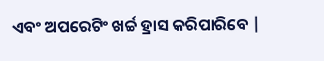ଏବଂ ଅପରେଟିଂ ଖର୍ଚ୍ଚ ହ୍ରାସ କରିପାରିବେ |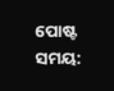ପୋଷ୍ଟ ସମୟ: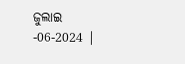ଜୁଲାଇ -06-2024 |